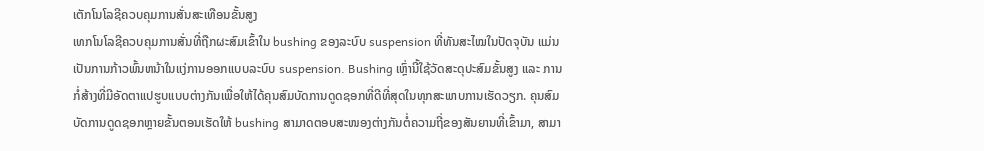ເຕັກໂນໂລຊີຄວບຄຸມການສັ່ນສະເທືອນຂັ້ນສູງ
ເທກໂນໂລຊີຄວບຄຸມການສັ່ນທີ່ຖືກຜະສົມເຂົ້າໃນ bushing ຂອງລະບົບ suspension ທີ່ທັນສະໄໝໃນປັດຈຸບັນ ແມ່ນເປັນການກ້າວພົ້ນຫນ້າໃນແງ່ການອອກແບບລະບົບ suspension. Bushing ເຫຼົ່ານີ້ໃຊ້ວັດສະດຸປະສົມຂັ້ນສູງ ແລະ ການກໍ່ສ້າງທີ່ມີອັດຕາແປຮູບແບບຕ່າງກັນເພື່ອໃຫ້ໄດ້ຄຸນສົມບັດການດູດຊອກທີ່ດີທີ່ສຸດໃນທຸກສະພາບການເຮັດວຽກ. ຄຸນສົມບັດການດູດຊອກຫຼາຍຂັ້ນຕອນເຮັດໃຫ້ bushing ສາມາດຕອບສະໜອງຕ່າງກັນຕໍ່ຄວາມຖີ່ຂອງສັນຍານທີ່ເຂົ້າມາ, ສາມາ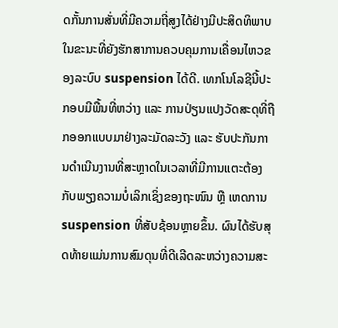ດກັ້ນການສັ່ນທີ່ມີຄວາມຖີ່ສູງໄດ້ຢ່າງມີປະສິດທິພາບ ໃນຂະນະທີ່ຍັງຮັກສາການຄວບຄຸມການເຄື່ອນໄຫວຂອງລະບົບ suspension ໄດ້ດີ. ເທກໂນໂລຊີນີ້ປະກອບມີພື້ນທີ່ຫວ່າງ ແລະ ການປ່ຽນແປງວັດສະດຸທີ່ຖືກອອກແບບມາຢ່າງລະມັດລະວັງ ແລະ ຮັບປະກັນການດຳເນີນງານທີ່ສະຫຼາດໃນເວລາທີ່ມີການແຕະຕ້ອງກັບພຽງຄວາມບໍ່ເລິກເຊິ່ງຂອງຖະໜົນ ຫຼື ເຫດການ suspension ທີ່ສັບຊ້ອນຫຼາຍຂຶ້ນ. ຜົນໄດ້ຮັບສຸດທ້າຍແມ່ນການສົມດຸນທີ່ດີເລີດລະຫວ່າງຄວາມສະ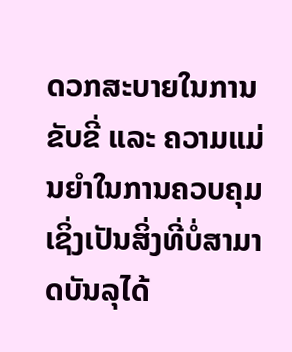ດວກສະບາຍໃນການຂັບຂີ່ ແລະ ຄວາມແມ່ນຍໍາໃນການຄວບຄຸມ ເຊິ່ງເປັນສິ່ງທີ່ບໍ່ສາມາດບັນລຸໄດ້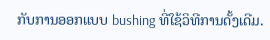ກັບການອອກແບບ bushing ທີ່ໃຊ້ວິທີການດັ້ງເດີມ.